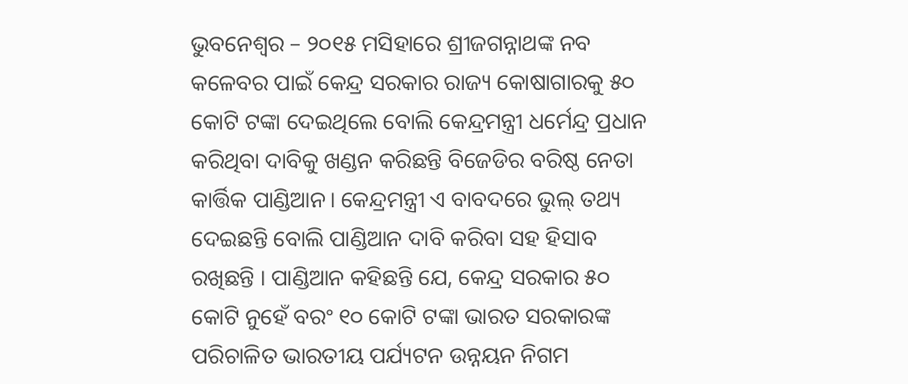ଭୁବନେଶ୍ୱର – ୨୦୧୫ ମସିହାରେ ଶ୍ରୀଜଗନ୍ନାଥଙ୍କ ନବ କଳେବର ପାଇଁ କେନ୍ଦ୍ର ସରକାର ରାଜ୍ୟ କୋଷାଗାରକୁ ୫୦ କୋଟି ଟଙ୍କା ଦେଇଥିଲେ ବୋଲି କେନ୍ଦ୍ରମନ୍ତ୍ରୀ ଧର୍ମେନ୍ଦ୍ର ପ୍ରଧାନ କରିଥିବା ଦାବିକୁ ଖଣ୍ଡନ କରିଛନ୍ତି ବିଜେଡିର ବରିଷ୍ଠ ନେତା କାର୍ତ୍ତିକ ପାଣ୍ଡିଆନ। କେନ୍ଦ୍ରମନ୍ତ୍ରୀ ଏ ବାବଦରେ ଭୁଲ୍ ତଥ୍ୟ ଦେଇଛନ୍ତି ବୋଲି ପାଣ୍ଡିଆନ ଦାବି କରିବା ସହ ହିସାବ ରଖିଛନ୍ତି । ପାଣ୍ଡିଆନ କହିଛନ୍ତି ଯେ, କେନ୍ଦ୍ର ସରକାର ୫୦ କୋଟି ନୁହେଁ ବରଂ ୧୦ କୋଟି ଟଙ୍କା ଭାରତ ସରକାରଙ୍କ ପରିଚାଳିତ ଭାରତୀୟ ପର୍ଯ୍ୟଟନ ଉନ୍ନୟନ ନିଗମ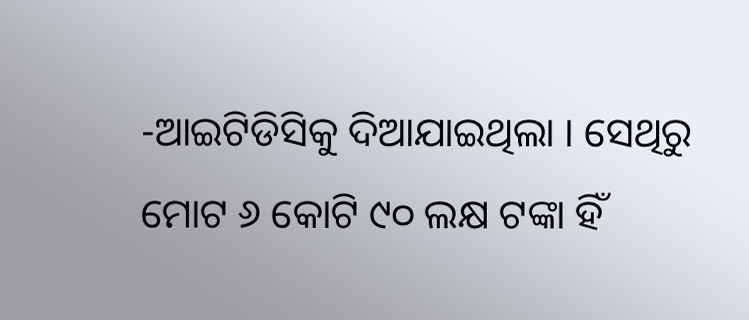-ଆଇଟିଡିସିକୁ ଦିଆଯାଇଥିଲା । ସେଥିରୁ ମୋଟ ୬ କୋଟି ୯୦ ଲକ୍ଷ ଟଙ୍କା ହିଁ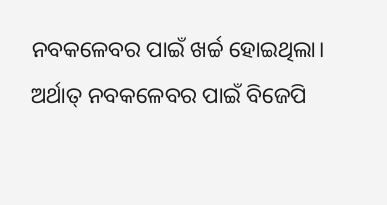ନବକଳେବର ପାଇଁ ଖର୍ଚ୍ଚ ହୋଇଥିଲା। ଅର୍ଥାତ୍ ନବକଳେବର ପାଇଁ ବିଜେପି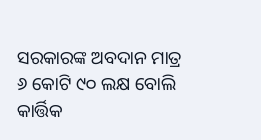ସରକାରଙ୍କ ଅବଦାନ ମାତ୍ର ୬ କୋଟି ୯୦ ଲକ୍ଷ ବୋଲି କାର୍ତ୍ତିକ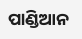ପାଣ୍ଡିଆନ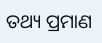ତଥ୍ୟ ପ୍ରମାଣ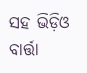ସହ ଭିଡ଼ିଓ ବାର୍ତ୍ତା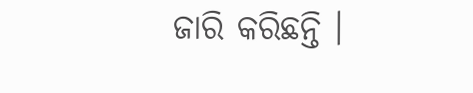ଜାରି କରିଛନ୍ତି ।